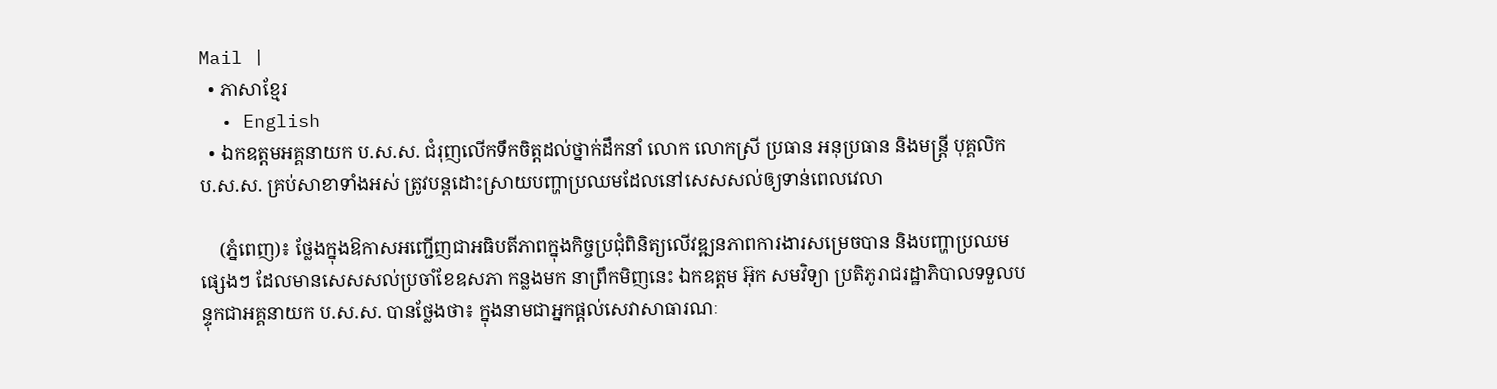Mail |
  • ភាសាខ្មែរ
  • English
  • ឯកឧត្តមអគ្គនាយក ប.ស.ស. ជំរុញលើកទឹកចិត្តដល់ថ្នាក់ដឹកនាំ លោក លោកស្រី ប្រធាន អនុប្រធាន និងមន្រ្តី បុគ្គលិក ប.ស.ស. គ្រប់សាខាទាំងអស់ ត្រូវបន្តដោះស្រាយបញ្ហាប្រឈមដែលនៅសេសសល់ឲ្យទាន់ពេលវេលា

    (ភ្នំពេញ)៖ ថ្លែងក្នុងឱកាសអញ្ជើញជាអធិបតីភាពក្នុងកិច្ចប្រជុំពិនិត្យលើវឌ្ឍនភាពការងារសម្រេចបាន និងបញ្ហាប្រឈមផ្សេងៗ ដែលមានសេសសល់ប្រចាំខែឧសភា កន្លងមក នាព្រឹកមិញនេះ ឯកឧត្តម អ៊ុក សមវិទ្យា ប្រតិភូរាជរដ្ឋាភិបាលទទួលបន្ទុកជាអគ្គនាយក ប.ស.ស. បានថ្លែងថា៖ ក្នុងនាមជាអ្នកផ្ដល់សេវាសាធារណៈ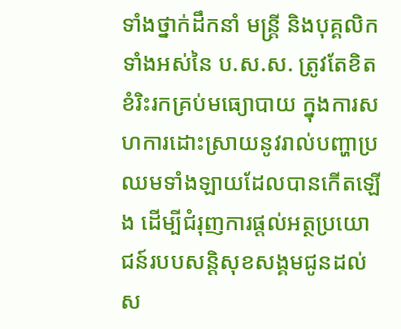ទាំងថ្នាក់ដឹកនាំ មន្រ្តី និងបុគ្គលិកទាំងអស់នៃ ប.ស.ស. ត្រូវតែខិតខំរិះរកគ្រប់មធ្យោបាយ ក្នុងការសហការដោះស្រាយនូវរាល់បញ្ហាប្រឈមទាំងឡាយដែលបានកើតឡើង ដើម្បីជំរុញការផ្តល់អត្ថប្រយោជន៍របបសន្ដិសុខសង្គមជូនដល់ស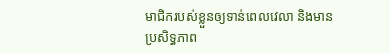មាជិករបស់ខ្លួនឲ្យទាន់ពេលវេលា និងមានប្រសិទ្ធភាព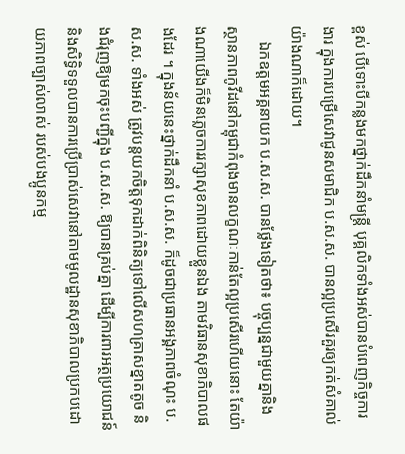ខ្ពស់ បើទោះបីកន្លងមកថ្នាក់ដឹកនាំមន្ត្រី បុគ្គលិកទាំងអស់បានបំពេញកិច្ចការងារ ក្នុងការបម្រើសេវាជូនសមាជិក ប.ស.ស. បានល្អប្រសើរគួរឲ្យកត់សំគាល់យ៉ាងណាក៏ដោយ។
    ឯកឧត្តមអគ្គនាយក ប.ស.ស. បានថ្លែងទៀតថា៖ បច្ចុប្បន្នជាមួយគ្នានិងស្ថានភាពកូវីដនៅកម្ពុជាកំពុងមានលក្ខណៈកាន់តែល្អប្រសើរហើយនោះ តែយ៉ាងណាយើងក៏មិនភ្លេចការរក្សាសុខភាពដោយខ្លួនឯង តាមវិធានសុខាភិបាលផងដែរ ។ ក្នុងន័យនេះថ្នាក់ដឹកនាំ ប.ស.ស. ក៏ដូចជាប្រធានអង្គភាពចំណុះ ប.ស.ស. ទាំងអស់ ត្រូវបន្តយកចិត្តទុកដាក់ពិនិត្យទៅលើសហគ្រាសខ្នាតតូច និងជំរុញឱ្យមកចុះបញ្ជីក្នុង ប.ស.ស. ឱ្យបានគ្រប់គ្នា ដើម្បីការពារអត្ថប្រយោជន៍ និងសិទ្ធិទទួលបានការប្រើប្រាស់សេវានៅតាមមូលដ្ឋានសុខាភិបាលប្រកបដោយភាពច្បាស់លាស់ របស់បងប្អូនកម្ម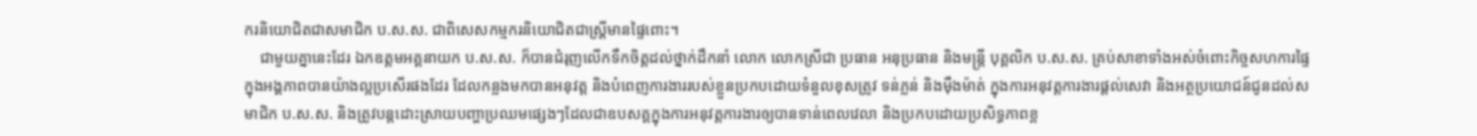ករនិយោជិតជាសមាជិក ប.ស.ស. ជាពិសេសកម្មករនិយោជិតជាស្ដ្រីមានផ្ទៃពោះ។
    ជាមួយគ្នានេះដែរ ឯកឧត្តមអគ្គនាយក ប.ស.ស. ក៏បានជំរុញលើកទឹកចិត្តដល់ថ្នាក់ដឹកនាំ លោក លោកស្រីជា ប្រធាន អនុប្រធាន និងមន្រ្តី បុគ្គលិក ប.ស.ស. គ្រប់សាខាទាំងអស់ចំពោះកិច្ចសហការផ្ទៃក្នុងអង្គភាពបានយ៉ាងល្អប្រសើរផងដែរ ដែលកន្លងមកបានអនុវត្ត និងបំពេញការងាររបស់ខ្លួនប្រកបដោយទំនួលខុសត្រូវ ទន់ភ្លន់ និងម៉ឺងម៉ាត់ ក្នុងការអនុវត្តការងារផ្ដល់សេវា និងអត្ថប្រយោជន៍ជូនដល់សមាជិក ប.ស.ស. និងត្រូវបន្តដោះស្រាយបញ្ហាប្រឈមផ្សេងៗដែលជាឧបសគ្គក្នុងការអនុវត្តការងារឲ្យបានទាន់ពេលវេលា និងប្រកបដោយប្រសិទ្ធភាពខ្ព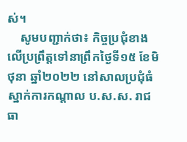ស់។
    សូមបញ្ជាក់ថា៖ កិច្ចប្រជុំខាងលើប្រព្រឹត្តទៅនាព្រឹកថ្ងៃទី១៥ ខែមិថុនា ឆ្នាំ២០២២ នៅសាលប្រជុំធំស្នាក់ការកណ្តាល ប.ស.ស. រាជធា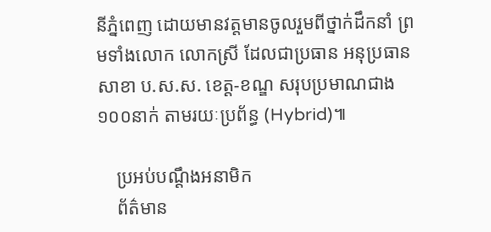នីភ្នំពេញ ដោយមានវត្តមានចូលរួមពីថ្នាក់ដឹកនាំ ព្រមទាំងលោក លោកស្រី ដែលជាប្រធាន អនុប្រធានសាខា ប.ស.ស. ខេត្ត-ខណ្ឌ សរុបប្រមាណជាង ១០០នាក់ តាមរយៈប្រព័ន្ធ (Hybrid)៕

    ប្រអប់បណ្ដឹងអនាមិក
    ព័ត៌មាន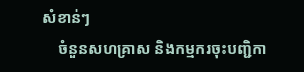សំខាន់ៗ
    ចំនួនសហគ្រាស និងកម្មករចុះបញ្ជិកា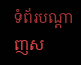ទំព័របណ្ដាញស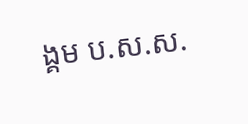ង្គម ប.ស.ស.